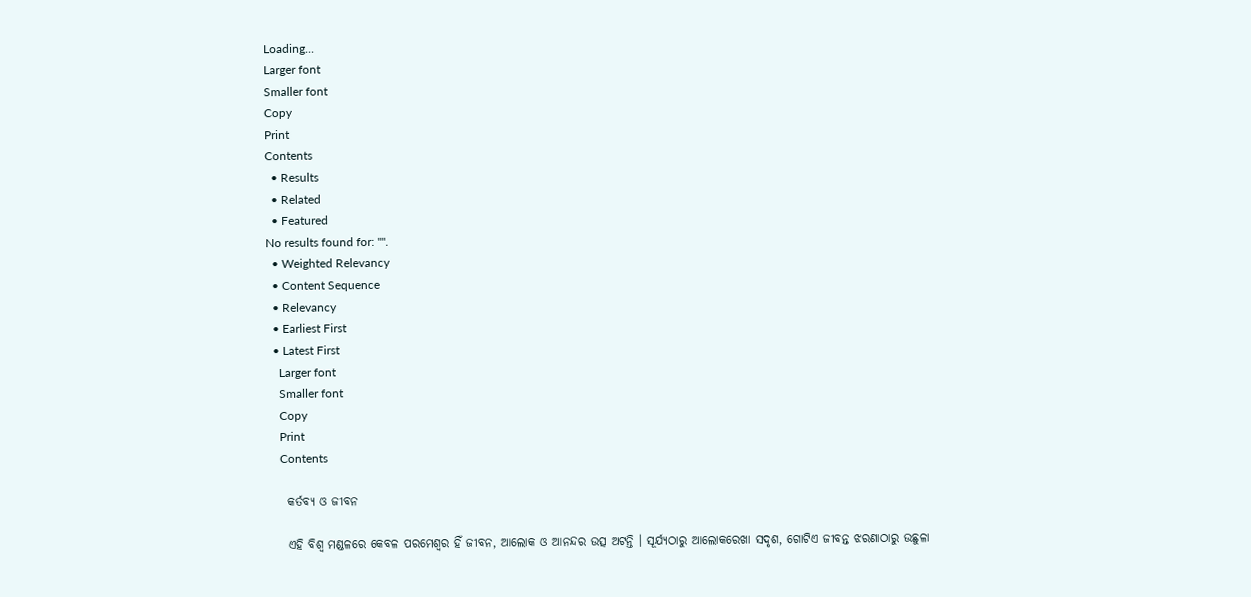Loading...
Larger font
Smaller font
Copy
Print
Contents
  • Results
  • Related
  • Featured
No results found for: "".
  • Weighted Relevancy
  • Content Sequence
  • Relevancy
  • Earliest First
  • Latest First
    Larger font
    Smaller font
    Copy
    Print
    Contents

    କର୍ତବ୍ୟ ଓ ଜୀବନ

    ଏହି ବିଶ୍ବ ମଣ୍ଡଳରେ କେବଳ ପରମେଶ୍ଵର ହିଁ ଜୀବନ, ଆଲୋକ ଓ ଆନନ୍ଦର ଉତ୍ସ ଅଟନ୍ତି । ସୂର୍ଯ୍ୟଠାରୁ ଆଲୋକରେଖା ସଦୃଶ, ଗୋଟିଏ ଜୀବନ୍ତ ଝରଣାଠାରୁ ଉଛୁଳା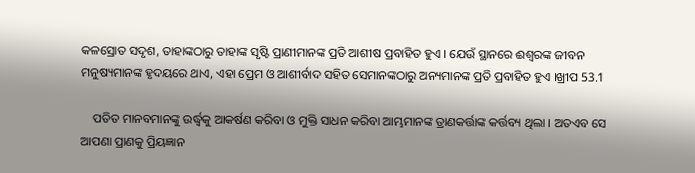କଳସ୍ରୋତ ସଦୃଶ, ତାହାଙ୍କଠାରୁ ତାହାଙ୍କ ସୃଷ୍ଟି ପ୍ରାଣୀମାନଙ୍କ ପ୍ରତି ଆଶୀଷ ପ୍ରବାହିତ ହୁଏ । ଯେଉଁ ସ୍ଥାନରେ ଈଶ୍ବରଙ୍କ ଜୀବନ ମନୁଷ୍ୟମାନଙ୍କ ହୃଦୟରେ ଥାଏ, ଏହା ପ୍ରେମ ଓ ଆଶୀର୍ବାଦ ସହିତ ସେମାନଙ୍କଠାରୁ ଅନ୍ୟମାନଙ୍କ ପ୍ରତି ପ୍ରବାହିତ ହୁଏ ।ଖ୍ରୀପ 53.1

    ପତିତ ମାନବମାନଙ୍କୁ ଉର୍ଦ୍ଧ୍ବକୁ ଆକର୍ଷଣ କରିବା ଓ ମୁକ୍ତି ସାଧନ କରିବା ଆମ୍ଭମାନଙ୍କ ତ୍ରାଣକର୍ତ୍ତାଙ୍କ କର୍ତ୍ତବ୍ୟ ଥିଲା । ଅତଏବ ସେ ଆପଣା ପ୍ରାଣକୁ ପ୍ରିୟଜ୍ଞାନ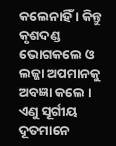କଲେନାହିଁ । କିନ୍ତୁ କୃଶଦଣ୍ଡ ଭୋଗକଲେ ଓ ଲଜ୍ଜା ଅପମାନକୁ ଅବଜ୍ଞା କଲେ । ଏଣୁ ସୂର୍ଗୀୟ ଦୂତମାନେ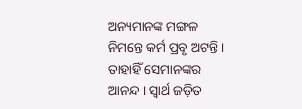ଅନ୍ୟମାନଙ୍କ ମଙ୍ଗଳ ନିମନ୍ତେ କର୍ମ ପ୍ରବୃ ଅଟନ୍ତି । ତାହାହିଁ ସେମାନଙ୍କର ଆନନ୍ଦ । ସ୍ୱାର୍ଥ ଜଡ଼ିତ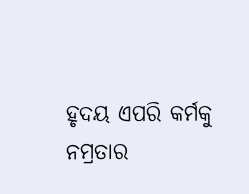ହୃଦୟ ଏପରି କର୍ମକୁ ନମ୍ରତାର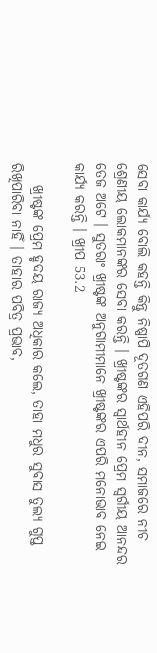ସେବା କାର୍ଯ୍ୟ ବୋଲି କହନ୍ତି କିନ୍ତୁ ନିଷ୍ପାପି ଦୂତଗଣ ଏହିପରି ଦୀନ, ସମାଜରେ ନୀଚ ଶ୍ରେଣୀୟ ଲୋକମାନଙ୍କର ସେବା କରନ୍ତି । ଖ୍ରୀଷ୍ଟଙ୍କର ସ୍ବାର୍ଥହୀନ ପ୍ରେମ ସ୍ଵର୍ଗୀୟ ଆନନ୍ଦର ତେଜ ଅଟେ । ସୁତରାଂ ଖ୍ରୀଷ୍ଟଙ୍କ ଅନୁଗାମୀମାନେ ଖ୍ରୀଷ୍ଟଙ୍କର ଏପରି ମନୋଭାବ ନେଇ କାର୍ଯ୍ୟ କରନ୍ତି । ଖ୍ରୀପ 53.2

    ଖ୍ରୀଷ୍ଟଙ୍କ ପ୍ରେମ ହୃଦୟ ରାଜ୍ୟ ଅଧିକାର କଲେ, ତାହା ମଧୁର ସୁବାସ ତୁଲ୍ୟ ଗୁପ୍ତ ରିଖିପାରିବା ନାହିଁ । ତାହାର ପବିତ୍ର ପ୍ରଭାବ,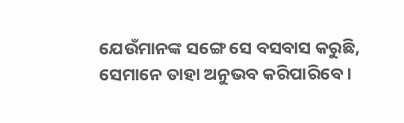ଯେଉଁମାନଙ୍କ ସଙ୍ଗେ ସେ ବସବାସ କରୁଛି, ସେମାନେ ତାହା ଅନୁଭବ କରିପାରିବେ ।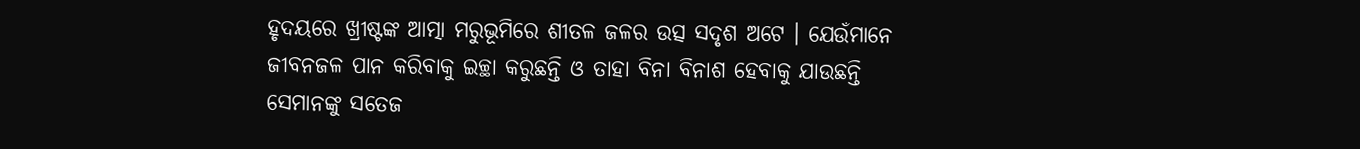ହୃଦୟରେ ଖ୍ରୀଷ୍ଟଙ୍କ ଆତ୍ମା ମରୁଭୂମିରେ ଶୀତଳ ଜଳର ଉତ୍ସ ସଦୃଶ ଅଟେ । ଯେଉଁମାନେ ଜୀବନଜଳ ପାନ କରିବାକୁ ଇଚ୍ଛା କରୁଛନ୍ତି ଓ ତାହା ବିନା ବିନାଶ ହେବାକୁ ଯାଉଛନ୍ତି ସେମାନଙ୍କୁ ସତେଜ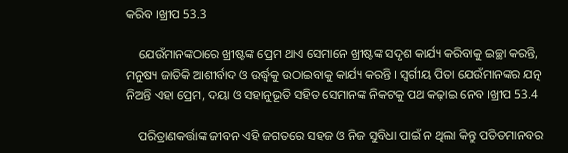କରିବ ।ଖ୍ରୀପ 53.3

    ଯେଉଁମାନଙ୍କଠାରେ ଖ୍ରୀଷ୍ଟଙ୍କ ପ୍ରେମ ଥାଏ ସେମାନେ ଖ୍ରୀଷ୍ଟଙ୍କ ସଦୃଶ କାର୍ଯ୍ୟ କରିବାକୁ ଇଚ୍ଛା କରନ୍ତି, ମନୁଷ୍ୟ ଜାତିକି ଆଶୀର୍ବାଦ ଓ ଉର୍ଦ୍ଧ୍ବକୁ ଉଠାଇବାକୁ କାର୍ଯ୍ୟ କରନ୍ତି । ସ୍ଵର୍ଗୀୟ ପିତା ଯେଉଁମାନଙ୍କର ଯତ୍ନ ନିଅନ୍ତି ଏହା ପ୍ରେମ, ଦୟା ଓ ସହାନୁଭୂତି ସହିତ ସେମାନଙ୍କ ନିକଟକୁ ପଥ କଢ଼ାଇ ନେବ ।ଖ୍ରୀପ 53.4

    ପରିତ୍ରାଣକର୍ତ୍ତାଙ୍କ ଜୀବନ ଏହି ଜଗତରେ ସହଜ ଓ ନିଜ ସୁବିଧା ପାଇଁ ନ ଥିଲା କିନ୍ତୁ ପତିତମାନବର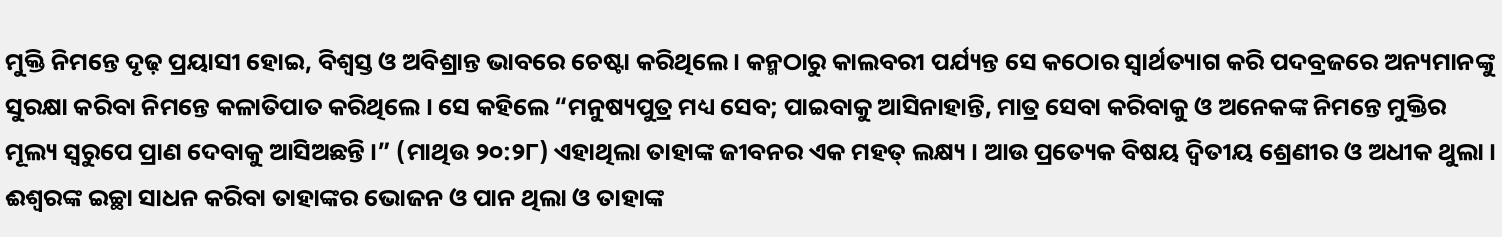ମୁକ୍ତି ନିମନ୍ତେ ଦୃଢ଼ ପ୍ରୟାସୀ ହୋଇ, ବିଶ୍ବସ୍ତ ଓ ଅବିଶ୍ରାନ୍ତ ଭାବରେ ଚେଷ୍ଟା କରିଥିଲେ । କନ୍ମଠାରୁ କାଲବରୀ ପର୍ଯ୍ୟନ୍ତ ସେ କଠୋର ସ୍ଵାର୍ଥତ୍ୟାଗ କରି ପଦବ୍ରଜରେ ଅନ୍ୟମାନଙ୍କୁ ସୁରକ୍ଷା କରିବା ନିମନ୍ତେ କଳାତିପାତ କରିଥିଲେ । ସେ କହିଲେ “ମନୁଷ୍ୟପୁତ୍ର ମଧ୍ୟ ସେବ; ପାଇବାକୁ ଆସିନାହାନ୍ତି, ମାତ୍ର ସେବା କରିବାକୁ ଓ ଅନେକଙ୍କ ନିମନ୍ତେ ମୁକ୍ତିର ମୂଲ୍ୟ ସ୍ବରୁପେ ପ୍ରାଣ ଦେବାକୁ ଆସିଅଛନ୍ତି ।” (ମାଥିଉ ୨୦:୨୮) ଏହାଥିଲା ତାହାଙ୍କ ଜୀବନର ଏକ ମହତ୍ ଲକ୍ଷ୍ୟ । ଆଉ ପ୍ରତ୍ୟେକ ବିଷୟ ଦ୍ବିତୀୟ ଶ୍ରେଣୀର ଓ ଅଧୀକ ଥୁଲା । ଈଶ୍ଵରଙ୍କ ଇଚ୍ଛା ସାଧନ କରିବା ତାହାଙ୍କର ଭୋଜନ ଓ ପାନ ଥିଲା ଓ ତାହାଙ୍କ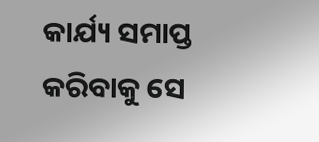କାର୍ଯ୍ୟ ସମାପ୍ତ କରିବାକୁ ସେ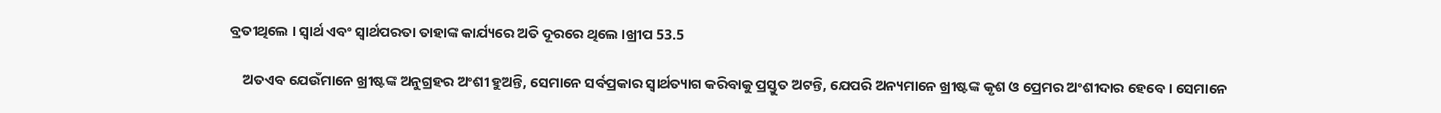ବ୍ରତୀଥିଲେ । ସ୍ଵାର୍ଥ ଏବଂ ସ୍ୱାର୍ଥପରତା ତାହାଙ୍କ କାର୍ଯ୍ୟରେ ଅତି ଦୂରରେ ଥିଲେ ।ଖ୍ରୀପ 53.5

    ଅତଏବ ଯେଉଁମାନେ ଖ୍ରୀଷ୍ଟଙ୍କ ଅନୁଗ୍ରହର ଅଂଶୀ ହୁଅନ୍ତି, ସେମାନେ ସର୍ବପ୍ରକାର ସ୍ଵାର୍ଥତ୍ୟାଗ କରିବାକୁ ପ୍ରସ୍ତୁତ ଅଟନ୍ତି, ଯେପରି ଅନ୍ୟମାନେ ଖ୍ରୀଷ୍ଟଙ୍କ କୃଶ ଓ ପ୍ରେମର ଅଂଶୀଦାର ହେବେ । ସେମାନେ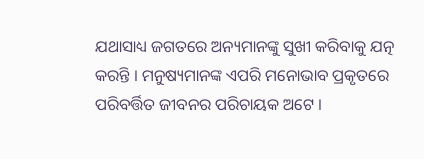ଯଥାସାଧ୍ୟ ଜଗତରେ ଅନ୍ୟମାନଙ୍କୁ ସୁଖୀ କରିବାକୁ ଯତ୍ନ କରନ୍ତି । ମନୁଷ୍ୟମାନଙ୍କ ଏପରି ମନୋଭାବ ପ୍ରକୃତରେ ପରିବର୍ତ୍ତିତ ଜୀବନର ପରିଚାୟକ ଅଟେ ।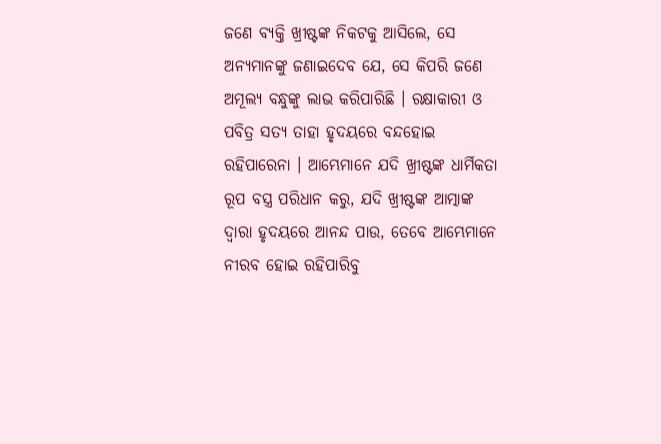ଜଣେ ବ୍ୟକ୍ତି ଖ୍ରୀଷ୍ଟଙ୍କ ନିକଟକୁ ଆସିଲେ, ସେ ଅନ୍ୟମାନଙ୍କୁ ଜଣାଇଦେବ ଯେ, ସେ କିପରି ଜଣେ ଅମୂଲ୍ୟ ବନ୍ଧୁଙ୍କୁ ଲାଭ କରିପାରିଛି । ରକ୍ଷାକାରୀ ଓ ପବିତ୍ର ସତ୍ୟ ତାହା ହୃଦୟରେ ବନ୍ଦହୋଇ ରହିପାରେନା । ଆମ୍ଭେମାନେ ଯଦି ଖ୍ରୀଷ୍ଟଙ୍କ ଧାର୍ମିକତା ରୂପ ବସ୍ତ୍ର ପରିଧାନ କରୁ, ଯଦି ଖ୍ରୀଷ୍ଟଙ୍କ ଆତ୍ମାଙ୍କ ଦ୍ଵାରା ହୃଦୟରେ ଆନନ୍ଦ ପାଉ, ତେବେ ଆମ୍ଭେମାନେ ନୀରବ ହୋଇ ରହିପାରିବୁ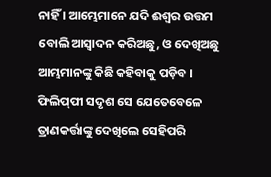ନାହିଁ । ଆମ୍ଭେମାନେ ଯଦି ଈଶ୍ବର ଉତ୍ତମ ବୋଲି ଆସ୍ବାଦନ କରିଅଛୁ, ଓ ଦେଖିଅଛୁ ଆମ୍ଭମାନଙ୍କୁ କିଛି କହିବାକୁ ପଡ଼ିବ । ଫିଲିପ୍‌ପୀ ସଦୃଶ ସେ ଯେତେବେଳେ ତ୍ରାଣକର୍ତ୍ତାଙ୍କୁ ଦେଖିଲେ ସେହିପରି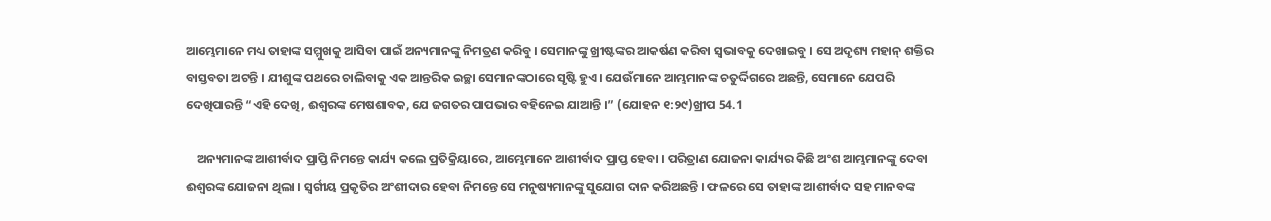ଆମ୍ଭେମାନେ ମଧ୍ୟ ତାହାଙ୍କ ସମ୍ମୁଖକୁ ଆସିବା ପାଇଁ ଅନ୍ୟମାନଙ୍କୁ ନିମତ୍ରଣ କରିବୁ । ସେମାନଙ୍କୁ ଖ୍ରୀଷ୍ଟଙ୍କର ଆକର୍ଷଣ କରିବା ସ୍ଵଭାବକୁ ଦେଖାଇବୁ । ସେ ଅଦୃଶ୍ୟ ମହାନ୍ ଶକ୍ତିର ବାସ୍ତବତା ଅଟନ୍ତି । ଯୀଶୁଙ୍କ ପଥରେ ଚାଲିବାକୁ ଏକ ଆନ୍ତରିକ ଇଚ୍ଛା ସେମାନଙ୍କଠାରେ ସୃଷ୍ଟି ହୁଏ। ଯେଉଁମାନେ ଆମ୍ଭମାନଙ୍କ ଚତୁର୍ଦ୍ଦିଗରେ ଅଛନ୍ତି, ସେମାନେ ଯେପରି ଦେଖିପାରନ୍ତି “ଏହି ଦେଖି, ଈଶ୍ଵରଙ୍କ ମେଷଶାବକ, ଯେ ଜଗତର ପାପଭାର ବହିନେଇ ଯାଆନ୍ତି ।” (ଯୋହନ ୧:୨୯)ଖ୍ରୀପ 54.1

    ଅନ୍ୟମାନଙ୍କ ଆଶୀର୍ବାଦ ପ୍ରାପ୍ତି ନିମନ୍ତେ କାର୍ଯ୍ୟ କଲେ ପ୍ରତିକ୍ରିୟାରେ, ଆମ୍ଭେମାନେ ଆଶୀର୍ବାଦ ପ୍ରାପ୍ତ ହେବା । ପରିତ୍ରାଣ ଯୋଜନା କାର୍ଯ୍ୟର କିଛି ଅଂଶ ଆମ୍ଭମାନଙ୍କୁ ଦେବା ଈଶ୍ଵରଙ୍କ ଯୋଜନା ଥିଲା । ସ୍ୱର୍ଗୀୟ ପ୍ରକୃତିର ଅଂଶୀଦାର ହେବା ନିମନ୍ତେ ସେ ମନୁଷ୍ୟମାନଙ୍କୁ ସୁଯୋଗ ଦାନ କରିଅଛନ୍ତି । ଫଳରେ ସେ ତାହାଙ୍କ ଆଶୀର୍ବାଦ ସହ ମାନବଙ୍କ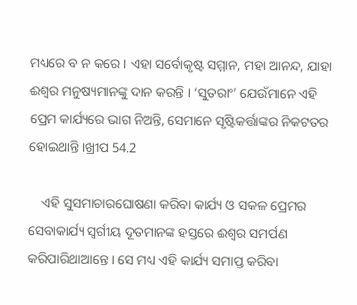ମଧ୍ୟରେ ବ ନ କରେ । ଏହା ସର୍ବୋକୃଷ୍ଟ ସମ୍ମାନ, ମହା ଆନନ୍ଦ, ଯାହା ଈଶ୍ଵର ମନୁଷ୍ୟମାନଙ୍କୁ ଦାନ କରନ୍ତି । ‘ସୁତରାଂ’ ଯେଉଁମାନେ ଏହି ପ୍ରେମ କାର୍ଯ୍ୟରେ ଭାଗ ନିଅନ୍ତି, ସେମାନେ ସୃଷ୍ଟିକର୍ତ୍ତାଙ୍କର ନିକଟତର ହୋଇଥାନ୍ତି ।ଖ୍ରୀପ 54.2

    ଏହି ସୁସମାଚାରଘୋଷଣା କରିବା କାର୍ଯ୍ୟ ଓ ସକଳ ପ୍ରେମର ସେବାକାର୍ଯ୍ୟ ସ୍ବର୍ଗୀୟ ଦୂତମାନଙ୍କ ହସ୍ତରେ ଈଶ୍ବର ସମର୍ପଣ କରିପାରିଥାଆନ୍ତେ । ସେ ମଧ୍ୟ ଏହି କାର୍ଯ୍ୟ ସମାପ୍ତ କରିବା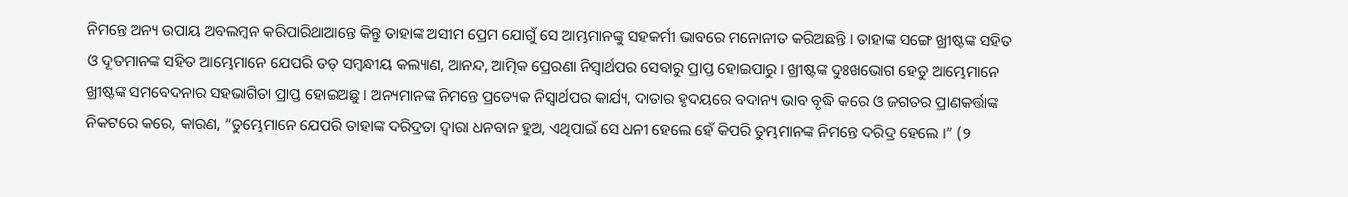ନିମନ୍ତେ ଅନ୍ୟ ଉପାୟ ଅବଲମ୍ବନ କରିପାରିଥାଆନ୍ତେ କିନ୍ତୁ ତାହାଙ୍କ ଅସୀମ ପ୍ରେମ ଯୋଗୁଁ ସେ ଆମ୍ଭମାନଙ୍କୁ ସହକର୍ମୀ ଭାବରେ ମନୋନୀତ କରିଅଛନ୍ତି । ତାହାଙ୍କ ସଙ୍ଗେ ଖ୍ରୀଷ୍ଟଙ୍କ ସହିତ ଓ ଦୂତମାନଙ୍କ ସହିତ ଆମ୍ଭେମାନେ ଯେପରି ତତ୍ ସମ୍ବନ୍ଧୀୟ କଲ୍ୟାଣ, ଆନନ୍ଦ, ଆତ୍ମିକ ପ୍ରେରଣା ନିସ୍ବାର୍ଥପର ସେବାରୁ ପ୍ରାପ୍ତ ହୋଇପାରୁ । ଖ୍ରୀଷ୍ଟଙ୍କ ଦୁଃଖଭୋଗ ହେତୁ ଆମ୍ଭେମାନେ ଖ୍ରୀଷ୍ଟଙ୍କ ସମବେଦନାର ସହଭାଗିତା ପ୍ରାପ୍ତ ହୋଇଅଛୁ । ଅନ୍ୟମାନଙ୍କ ନିମନ୍ତେ ପ୍ରତ୍ୟେକ ନିସ୍ୱାର୍ଥପର କାର୍ଯ୍ୟ, ଦାତାର ହୃଦୟରେ ବଦାନ୍ୟ ଭାବ ବୃଦ୍ଧି କରେ ଓ ଜଗତର ପ୍ରାଣକର୍ତ୍ତାଙ୍କ ନିକଟରେ କରେ, କାରଣ, “ତୁମ୍ଭେମାନେ ଯେପରି ତାହାଙ୍କ ଦରିଦ୍ରତା ଦ୍ବାରା ଧନବାନ ହୁଅ, ଏଥିପାଇଁ ସେ ଧନୀ ହେଲେ ହେଁ କିପରି ତୁମ୍ଭମାନଙ୍କ ନିମନ୍ତେ ଦରିଦ୍ର ହେଲେ ।” (୨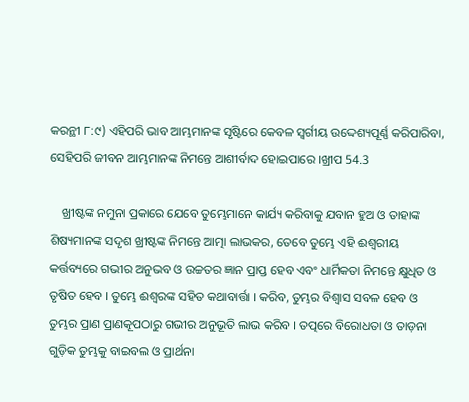କରନ୍ଥୀ ୮:୯) ଏହିପରି ଭାବ ଆମ୍ଭମାନଙ୍କ ସୃଷ୍ଟିରେ କେବଳ ସ୍ଵର୍ଗୀୟ ଉଦ୍ଦେଶ୍ୟପୂର୍ଣ୍ଣ କରିପାରିବା, ସେହିପରି ଜୀବନ ଆମ୍ଭମାନଙ୍କ ନିମନ୍ତେ ଆଶୀର୍ବାଦ ହୋଇପାରେ ।ଖ୍ରୀପ 54.3

    ଖ୍ରୀଷ୍ଟଙ୍କ ନମୁନା ପ୍ରକାରେ ଯେବେ ତୁମ୍ଭେମାନେ କାର୍ଯ୍ୟ କରିବାକୁ ଯବାନ ହୁଅ ଓ ତାହାଙ୍କ ଶିଷ୍ୟମାନଙ୍କ ସଦୃଶ ଖ୍ରୀଷ୍ଟଙ୍କ ନିମନ୍ତେ ଆତ୍ମା ଲାଭକର, ତେବେ ତୁମ୍ଭେ ଏହି ଈଶ୍ଵରୀୟ କର୍ତ୍ତବ୍ୟରେ ଗଭୀର ଅନୁଭବ ଓ ଉଚ୍ଚତର ଜ୍ଞାନ ପ୍ରାପ୍ତ ହେବ ଏବଂ ଧାର୍ମିକତା ନିମନ୍ତେ କ୍ଷୁଧିତ ଓ ତୃଷିତ ହେବ । ତୁମ୍ଭେ ଈଶ୍ବରଙ୍କ ସହିତ କଥାବାର୍ତ୍ତା । କରିବ, ତୁମ୍ଭର ବିଶ୍ବାସ ସବଳ ହେବ ଓ ତୁମ୍ଭର ପ୍ରାଣ ପ୍ରାଣକୂପଠାରୁ ଗଭୀର ଅନୁଭୂତି ଲାଭ କରିବ । ତତ୍ପରେ ବିରୋଧତା ଓ ତାଡ଼ନା ଗୁଡ଼ିକ ତୁମ୍ଭକୁ ବାଇବଲ ଓ ପ୍ରାର୍ଥନା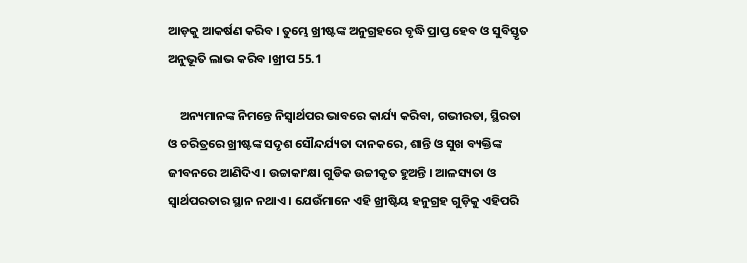ଆଡ଼କୁ ଆକର୍ଷଣ କରିବ । ତୁମ୍ଭେ ଖ୍ରୀଷ୍ଟଙ୍କ ଅନୁଗ୍ରହରେ ବୃଦ୍ଧି ପ୍ରାପ୍ତ ହେବ ଓ ସୁବିସ୍ତୃତ ଅନୁଭୂତି ଲାଭ କରିବ ।ଖ୍ରୀପ 55.1

    ଅନ୍ୟମାନଙ୍କ ନିମନ୍ତେ ନିସ୍ୱାର୍ଥପର ଭାବରେ କାର୍ଯ୍ୟ କରିବା, ଗଭୀରତା, ସ୍ଥିରତା ଓ ଚରିତ୍ରରେ ଖ୍ରୀଷ୍ଟଙ୍କ ସଦୃଶ ସୌନ୍ଦର୍ଯ୍ୟତା ଦାନକରେ, ଶାନ୍ତି ଓ ସୁଖ ବ୍ୟକ୍ତିଙ୍କ ଜୀବନରେ ଆଣିଦିଏ । ଉଚ୍ଚାକାଂକ୍ଷା ଗୁଡିକ ଉଚ୍ଚୀକୃତ ହୁଅନ୍ତି । ଆଳସ୍ୟତା ଓ ସ୍ୱାର୍ଥପରତାର ସ୍ଥାନ ନଥାଏ । ଯେଉଁମାନେ ଏହି ଖ୍ରୀଷ୍ଟିୟ ହନୁଗ୍ରହ ଗୁଡ଼ିକୁ ଏହିପରି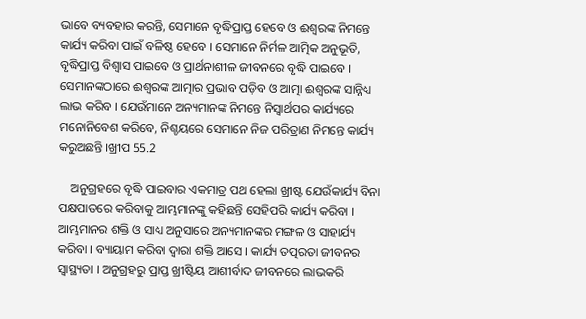ଭାବେ ବ୍ୟବହାର କରନ୍ତି, ସେମାନେ ବୃଦ୍ଧିପ୍ରାପ୍ତ ହେବେ ଓ ଈଶ୍ବରଙ୍କ ନିମନ୍ତେ କାର୍ଯ୍ୟ କରିବା ପାଇଁ ବଳିଷ୍ଠ ହେବେ । ସେମାନେ ନିର୍ମଳ ଆତ୍ମିକ ଅନୁଭୂତି, ବୃଦ୍ଧିପ୍ରାପ୍ତ ବିଶ୍ବାସ ପାଇବେ ଓ ପ୍ରାର୍ଥନାଶୀଳ ଜୀବନରେ ବୃଦ୍ଧି ପାଇବେ । ସେମାନଙ୍କଠାରେ ଈଶ୍ଵରଙ୍କ ଆତ୍ମାର ପ୍ରଭାବ ପଡ଼ିବ ଓ ଆତ୍ମା ଈଶ୍ବରଙ୍କ ସାନ୍ନିଧ୍ୟ ଲାଭ କରିବ । ଯେଉଁମାନେ ଅନ୍ୟମାନଙ୍କ ନିମନ୍ତେ ନିସ୍ୱାର୍ଥପର କାର୍ଯ୍ୟରେ ମନୋନିବେଶ କରିବେ, ନିଶ୍ଚୟରେ ସେମାନେ ନିଜ ପରିତ୍ରାଣ ନିମନ୍ତେ କାର୍ଯ୍ୟ କରୁଅଛନ୍ତି ।ଖ୍ରୀପ 55.2

    ଅନୁଗ୍ରହରେ ବୃଦ୍ଧି ପାଇବାର ଏକମାତ୍ର ପଥ ହେଲା ଖ୍ରୀଷ୍ଟ ଯେଉଁକାର୍ଯ୍ୟ ବିନା ପକ୍ଷପାତରେ କରିବାକୁ ଆମ୍ଭମାନଙ୍କୁ କହିଛନ୍ତି ସେହିପରି କାର୍ଯ୍ୟ କରିବା । ଆମ୍ଭମାନର ଶକ୍ତି ଓ ସାଧ୍ୟ ଅନୁସାରେ ଅନ୍ୟମାନଙ୍କର ମଙ୍ଗଳ ଓ ସାହାର୍ଯ୍ୟ କରିବା । ବ୍ୟାୟାମ କରିବା ଦ୍ଵାରା ଶକ୍ତି ଆସେ । କାର୍ଯ୍ୟ ତତ୍ପରତା ଜୀବନର ସ୍ଵାସ୍ଥ୍ୟତା । ଅନୁଗ୍ରହରୁ ପ୍ରାପ୍ତ ଖ୍ରୀଷ୍ଟିୟ ଆଶୀର୍ବାଦ ଜୀବନରେ ଲାଭକରି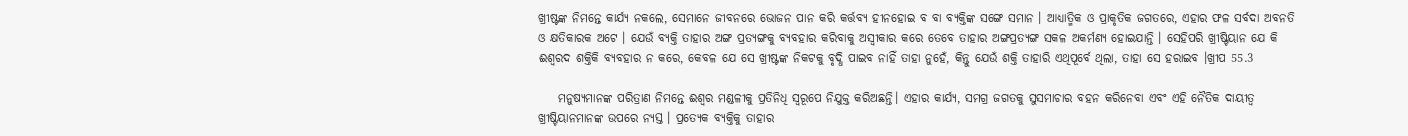ଖ୍ରୀଷ୍ଟଙ୍କ ନିମନ୍ତେ କାର୍ଯ୍ୟ ନକଲେ, ସେମାନେ ଜୀବନରେ ଭୋଜନ ପାନ କରି କର୍ତ୍ତବ୍ୟ ହୀନହୋଇ ବ ବା ବ୍ୟକ୍ତିଙ୍କ ସଙ୍ଗେ ସମାନ । ଆଧ୍ୟାତ୍ମିକ ଓ ପ୍ରାକୃତିକ ଜଗତରେ, ଏହାର ଫଳ ସର୍ବଦା ଅବନତି ଓ କ୍ଷତିକାରକ ଅଟେ । ଯେଉଁ ବ୍ୟକ୍ତି ତାହାର ଅଙ୍ଗ ପ୍ରତ୍ୟଙ୍ଗକୁ ବ୍ୟବହାର କରିବାକୁ ଅସ୍ୱୀକାର କରେ ତେବେ ତାହାର ଅଙ୍ଗପ୍ରତ୍ୟଙ୍ଗ ସକଳ ଅକର୍ମଣ୍ୟ ହୋଇଯାନ୍ତି । ସେହିପରି ଖ୍ରୀଷ୍ଟିୟାନ ଯେ କି ଈଶ୍ବରଦ ଶକ୍ତିକି ବ୍ୟବହାର ନ କରେ, କେବଳ ଯେ ସେ ଖ୍ରୀଷ୍ଟଙ୍କ ନିକଟକୁ ବୃଦ୍ଧି ପାଇବ ନାହିଁ ତାହା ନୁହେଁ, କିନ୍ତୁ ଯେଉଁ ଶକ୍ତି ତାହାରି ଏଥିପୂର୍ବେ ଥିଲା, ତାହା ସେ ହରାଇବ ।ଖ୍ରୀପ 55.3

    ମନୁଷ୍ୟମାନଙ୍କ ପରିତ୍ରାଣ ନିମନ୍ତେ ଈଶ୍ଵର ମଣ୍ଡଳୀକୁ ପ୍ରତିନିଧି ସ୍ବରୂପେ ନିଯୁକ୍ତ କରିଅଛନ୍ତି। ଏହାର କାର୍ଯ୍ୟ, ସମଗ୍ର ଜଗତକୁ ସୁସମାଚାର ବହନ କରିନେବା ଏବଂ ଏହି ନୈତିକ ଦାୟୀତ୍ବ ଖ୍ରୀଷ୍ଟିୟାନମାନଙ୍କ ଉପରେ ନ୍ୟସ୍ତ । ପ୍ରତ୍ୟେକ ବ୍ୟକ୍ତିକୁ ତାହାର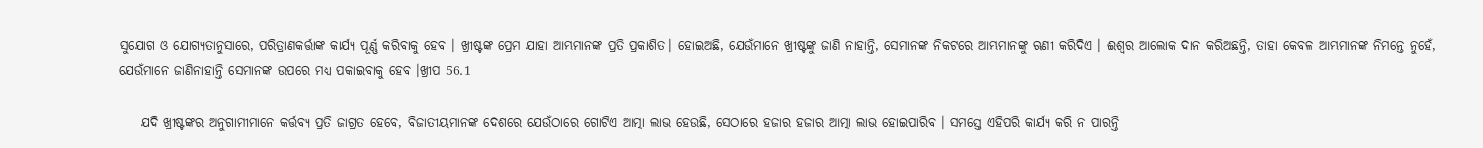ସୁଯୋଗ ଓ ଯୋଗ୍ୟତାନୁସାରେ, ପରିତ୍ରାଣକର୍ତ୍ତାଙ୍କ କାର୍ଯ୍ୟ ପୂର୍ଣ୍ଣ କରିବାକୁ ହେବ । ଖ୍ରୀଷ୍ଟଙ୍କ ପ୍ରେମ ଯାହା ଆମ୍ଭମାନଙ୍କ ପ୍ରତି ପ୍ରକାଶିତ। ହୋଇଅଛି, ଯେଉଁମାନେ ଖ୍ରୀଷ୍ଟଙ୍କୁ ଜାଣି ନାହାନ୍ତି, ସେମାନଙ୍କ ନିକଟରେ ଆମ୍ଭମାନଙ୍କୁ ଋଣୀ କରିଦିଏ । ଈଶ୍ଵର ଆଲୋକ ଦାନ କରିଅଛନ୍ତି, ତାହା କେବଳ ଆମ୍ଭମାନଙ୍କ ନିମନ୍ତେ ନୁହେଁ, ଯେଉଁମାନେ ଜାଣିନାହାନ୍ତି ସେମାନଙ୍କ ଉପରେ ମଧ୍ୟ ପକାଇବାକୁ ହେବ ।ଖ୍ରୀପ 56.1

    ଯଦି ଖ୍ରୀଷ୍ଟଙ୍କର ଅନୁଗାମୀମାନେ କର୍ତ୍ତବ୍ୟ ପ୍ରତି ଜାଗ୍ରତ ହେବେ, ବିଜାତୀୟମାନଙ୍କ ଦେଶରେ ଯେଉଁଠାରେ ଗୋଟିଏ ଆତ୍ମା ଲାଭ ହେଉଛି, ସେଠାରେ ହଜାର ହଜାର ଆତ୍ମା ଲାଭ ହୋଇପାରିବ । ସମସ୍ତେ ଏହିପରି କାର୍ଯ୍ୟ କରି ନ ପାରନ୍ତି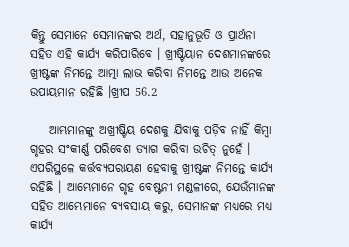କିନ୍ତୁ ସେମାନେ ସେମାନଙ୍କର ଅର୍ଥ, ସହାନୁଭୂତି ଓ ପ୍ରାର୍ଥନା ସହିତ ଏହି କାର୍ଯ୍ୟ କରିପାରିବେ । ଖ୍ରୀଷ୍ଟିୟାନ ଦେଶମାନଙ୍କରେ ଖ୍ରୀଷ୍ଟଙ୍କ ନିମନ୍ତେ ଆତ୍ମା ଲାଭ କରିବା ନିମନ୍ତେ ଆଉ ଅନେକ ଉପାୟମାନ ରହିଛି ।ଖ୍ରୀପ 56.2

    ଆମ୍ଭମାନଙ୍କୁ ଅଖ୍ରୀଷ୍ଟିୟ ଦେଶକୁ ଯିବାକୁ ପଡ଼ିବ ନାହିଁ କିମ୍ବା ଗୃହର ସଂକୀର୍ଣ୍ଣ ପରିବେଶ ତ୍ୟାଗ କରିବା ଉଚିତ୍ ନୁହେଁ । ଏପରିସ୍ଥଳେ କର୍ତ୍ତବ୍ୟପରାୟଣ ହେବାକୁ ଖ୍ରୀଷ୍ଟଙ୍କ ନିମନ୍ତେ କାର୍ଯ୍ୟ ରହିଛି । ଆମ୍ଭେମାନେ ଗୃହ ବେଷ୍ଟନୀ ମଣ୍ଡଳୀରେ, ଯେଉଁମାନଙ୍କ ସହିତ ଆମ୍ଭେମାନେ ବ୍ୟବସାୟ କରୁ, ସେମାନଙ୍କ ମଧ୍ୟରେ ମଧ୍ୟ କାର୍ଯ୍ୟ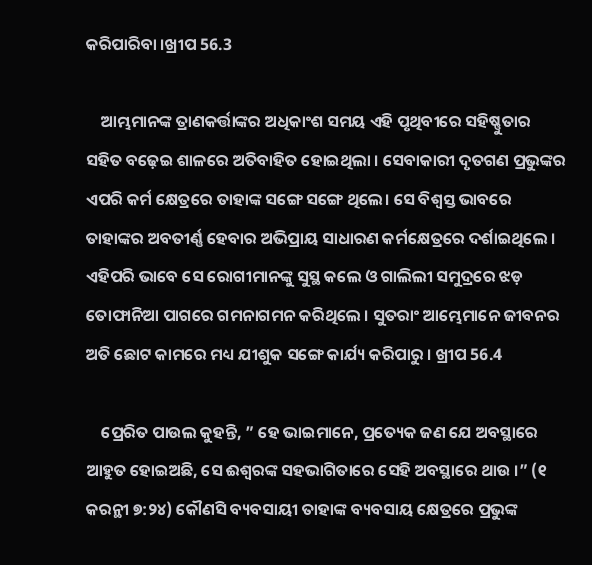କରିପାରିବା ।ଖ୍ରୀପ 56.3

    ଆମ୍ଭମାନଙ୍କ ତ୍ରାଣକର୍ତ୍ତାଙ୍କର ଅଧିକାଂଶ ସମୟ ଏହି ପୃଥିବୀରେ ସହିଷ୍ଣୁତାର ସହିତ ବଢ଼େଇ ଶାଳରେ ଅତିବାହିତ ହୋଇଥିଲା । ସେବାକାରୀ ଦୃତଗଣ ପ୍ରଭୁଙ୍କର ଏପରି କର୍ମ କ୍ଷେତ୍ରରେ ତାହାଙ୍କ ସଙ୍ଗେ ସଙ୍ଗେ ଥିଲେ। ସେ ବିଶ୍ବସ୍ତ ଭାବରେ ତାହାଙ୍କର ଅବତୀର୍ଣ୍ଣ ହେବାର ଅଭିପ୍ରାୟ ସାଧାରଣ କର୍ମକ୍ଷେତ୍ରରେ ଦର୍ଶାଇଥିଲେ । ଏହିପରି ଭାବେ ସେ ରୋଗୀମାନଙ୍କୁ ସୁସ୍ଥ କଲେ ଓ ଗାଲିଲୀ ସମୁଦ୍ରରେ ଝଡ଼ ତୋଫାନିଆ ପାଗରେ ଗମନାଗମନ କରିଥିଲେ । ସୁତରାଂ ଆମ୍ଭେମାନେ ଜୀବନର ଅତି ଛୋଟ କାମରେ ମଧ୍ୟ ଯୀଶୁକ ସଙ୍ଗେ କାର୍ଯ୍ୟ କରିପାରୁ । ଖ୍ରୀପ 56.4

    ପ୍ରେରିତ ପାଉଲ କୁହନ୍ତି, ” ହେ ଭାଇମାନେ, ପ୍ରତ୍ୟେକ ଜଣ ଯେ ଅବସ୍ଥାରେ ଆହୁତ ହୋଇଅଛି, ସେ ଈଶ୍ବରଙ୍କ ସହଭାଗିତାରେ ସେହି ଅବସ୍ଥାରେ ଥାଉ ।” (୧ କରନ୍ଥୀ ୭:୨୪) କୌଣସି ବ୍ୟବସାୟୀ ତାହାଙ୍କ ବ୍ୟବସାୟ କ୍ଷେତ୍ରରେ ପ୍ରଭୁଙ୍କ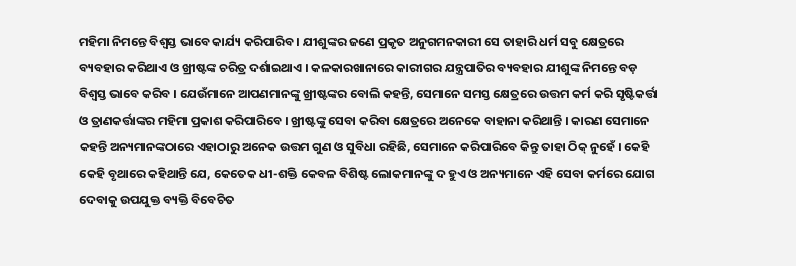ମହିମା ନିମନ୍ତେ ବିଶ୍ବସ୍ତ ଭାବେ କାର୍ଯ୍ୟ କରିପାରିବ । ଯୀଶୁଙ୍କର ଜଣେ ପ୍ରକୃତ ଅନୁଗମନକାରୀ ସେ ତାହାରି ଧର୍ମ ସବୁ କ୍ଷେତ୍ରରେ ବ୍ୟବହାର କରିଥାଏ ଓ ଖ୍ରୀଷ୍ଟଙ୍କ ଚରିତ୍ର ଦର୍ଶାଇଥାଏ । କଳକାରଖାନାରେ କାରୀଗର ଯନ୍ତ୍ରପାତିର ବ୍ୟବହାର ଯୀଶୁଙ୍କ ନିମନ୍ତେ ବଡ଼ ବିଶ୍ବସ୍ତ ଭାବେ କରିବ । ଯେଉଁମାନେ ଆପଣମାନଙ୍କୁ ଖ୍ରୀଷ୍ଟଙ୍କର ବୋଲି କହନ୍ତି, ସେମାନେ ସମସ୍ତ କ୍ଷେତ୍ରରେ ଉତ୍ତମ କର୍ମ କରି ସୃଷ୍ଟିକର୍ତ୍ତା ଓ ତ୍ରାଣକର୍ତ୍ତାଙ୍କର ମହିମା ପ୍ରକାଶ କରିପାରିବେ । ଖ୍ରୀଷ୍ଟଙ୍କୁ ସେବା କରିବା କ୍ଷେତ୍ରରେ ଅନେକେ ବାହାନା କରିଥାନ୍ତି । କାରଣ ସେମାନେ କହନ୍ତି ଅନ୍ୟମାନଙ୍କଠାରେ ଏହାଠାରୁ ଅନେକ ଉତ୍ତମ ଗୁଣ ଓ ସୁବିଧା ରହିଛି, ସେମାନେ କରିପାରିବେ କିନ୍ତୁ ତାହା ଠିକ୍ ନୁହେଁ । କେହି କେହି ବୃଥାରେ କହିଥାନ୍ତି ଯେ, କେତେକ ଧୀ-ଶକ୍ତି କେବଳ ବିଶିଷ୍ଟ ଲୋକମାନଙ୍କୁ ଦ ହୁଏ ଓ ଅନ୍ୟମାନେ ଏହି ସେବା କର୍ମରେ ଯୋଗ ଦେବାକୁ ଉପଯୁକ୍ତ ବ୍ୟକ୍ତି ବିବେଚିତ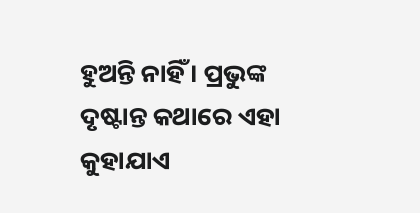ହୁଅନ୍ତି ନାହିଁ । ପ୍ରଭୁଙ୍କ ଦୃଷ୍ଟାନ୍ତ କଥାରେ ଏହା କୁହାଯାଏ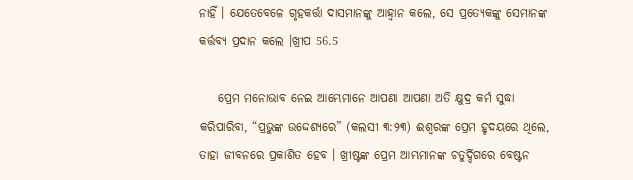ନାହିଁ । ଯେତେବେଳେ ଗୃହକର୍ତ୍ତା ଦାସମାନଙ୍କୁ ଆହ୍ବାନ କଲେ, ସେ ପ୍ରତ୍ୟେକଙ୍କୁ ସେମାନଙ୍କ କର୍ତ୍ତବ୍ୟ ପ୍ରଦାନ କଲେ ।ଖ୍ରୀପ 56.5

    ପ୍ରେମ ମନୋଭାବ ନେଇ ଆମ୍ଭେମାନେ ଆପଣା ଆପଣା ଅତି କ୍ଷୁଦ୍ର କର୍ମ ସୁଦ୍ଧା କରିପାରିବା, “ପ୍ରଭୁଙ୍କ ଉଦ୍ଦେଶ୍ୟରେ” (କଲସୀ ୩:୨୩) ଈଶ୍ଵରଙ୍କ ପ୍ରେମ ହୃଦୟରେ ଥିଲେ, ତାହା ଜୀବନରେ ପ୍ରକାଶିତ ହେବ । ଖ୍ରୀଷ୍ଟଙ୍କ ପ୍ରେମ ଆମ୍ଭମାନଙ୍କ ଚତୁର୍ଦ୍ଦିଗରେ ବେଷ୍ଟନ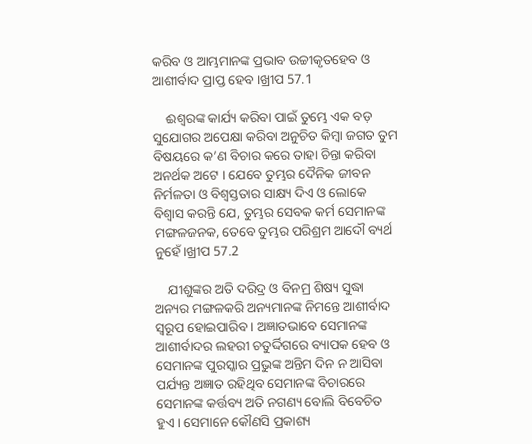କରିବ ଓ ଆମ୍ଭମାନଙ୍କ ପ୍ରଭାବ ଉଚ୍ଚୀକୃତହେବ ଓ ଆଶୀର୍ବାଦ ପ୍ରାପ୍ତ ହେବ ।ଖ୍ରୀପ 57.1

    ଈଶ୍ବରଙ୍କ କାର୍ଯ୍ୟ କରିବା ପାଇଁ ତୁମ୍ଭେ ଏକ ବଡ଼ ସୁଯୋଗର ଅପେକ୍ଷା କରିବା ଅନୁଚିତ କିମ୍ବା ଜଗତ ତୁମ ବିଷୟରେ କ’ଣ ବିଚାର କରେ ତାହା ଚିନ୍ତା କରିବା ଅନର୍ଥକ ଅଟେ । ଯେବେ ତୁମ୍ଭର ଦୈନିକ ଜୀବନ ନିର୍ମଳତା ଓ ବିଶ୍ଵସ୍ତତାର ସାକ୍ଷ୍ୟ ଦିଏ ଓ ଲୋକେ ବିଶ୍ବାସ କରନ୍ତି ଯେ, ତୁମ୍ଭର ସେବକ କର୍ମ ସେମାନଙ୍କ ମଙ୍ଗଳଜନକ, ତେବେ ତୁମ୍ଭର ପରିଶ୍ରମ ଆଦୌ ବ୍ୟର୍ଥ ନୁହେଁ।ଖ୍ରୀପ 57.2

    ଯୀଶୁଙ୍କର ଅତି ଦରିଦ୍ର ଓ ବିନମ୍ର ଶିଷ୍ୟ ସୁଦ୍ଧା ଅନ୍ୟର ମଙ୍ଗଳକରି ଅନ୍ୟମାନଙ୍କ ନିମନ୍ତେ ଆଶୀର୍ବାଦ ସ୍ଵରୂପ ହୋଇପାରିବ । ଅଜ୍ଞାତଭାବେ ସେମାନଙ୍କ ଆଶୀର୍ବାଦର ଲହରୀ ଚତୁର୍ଦ୍ଦିଗରେ ବ୍ୟାପକ ହେବ ଓ ସେମାନଙ୍କ ପୁରସ୍କାର ପ୍ରଭୁଙ୍କ ଅନ୍ତିମ ଦିନ ନ ଆସିବା ପର୍ଯ୍ୟନ୍ତ ଅଜ୍ଞାତ ରହିଥିବ ସେମାନଙ୍କ ବିଚାରରେ ସେମାନଙ୍କ କର୍ତ୍ତବ୍ୟ ଅତି ନଗଣ୍ୟ ବୋଲି ବିବେଚିତ ହୁଏ । ସେମାନେ କୌଣସି ପ୍ରକାଶ୍ୟ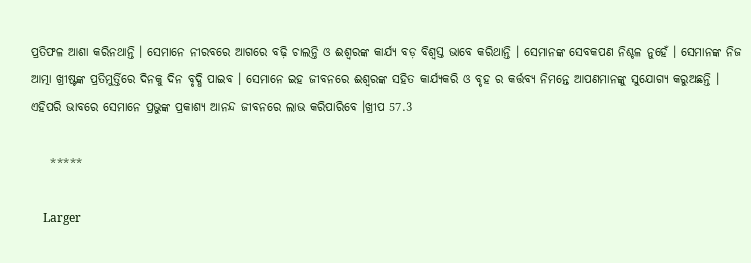ପ୍ରତିଫଳ ଆଶା କରିନଥାନ୍ତି । ସେମାନେ ନୀରବରେ ଆଗରେ ବଢ଼ି ଚାଲନ୍ତି ଓ ଈଶ୍ବରଙ୍କ କାର୍ଯ୍ୟ ବଡ଼ ବିଶ୍ବସ୍ତ ଭାବେ କରିଥାନ୍ତି । ସେମାନଙ୍କ ସେବକପଣ ନିଶ୍ଚଳ ନୁହେଁ । ସେମାନଙ୍କ ନିଜ ଆତ୍ମା ଖ୍ରୀଷ୍ଟଙ୍କ ପ୍ରତିମୁର୍ତ୍ତିରେ ଦିନକୁ ଦିନ ବୃଦ୍ଧି ପାଇବ । ସେମାନେ ଇହ ଜୀବନରେ ଈଶ୍ବରଙ୍କ ସହିତ କାର୍ଯ୍ୟକରି ଓ ବୃହ ର କର୍ତ୍ତବ୍ୟ ନିମନ୍ତେ ଆପଣମାନଙ୍କୁ ସୁଯୋଗ୍ୟ କରୁଅଛନ୍ତି । ଏହିପରି ଭାବରେ ସେମାନେ ପ୍ରଭୁଙ୍କ ପ୍ରକାଶ୍ୟ ଆନନ୍ଦ ଜୀବନରେ ଲାଭ କରିପାରିବେ ।ଖ୍ରୀପ 57.3

    *****

    Larger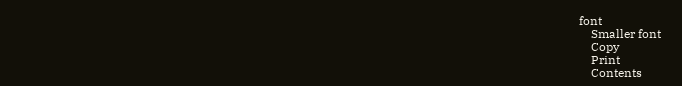font
    Smaller font
    Copy
    Print
    Contents